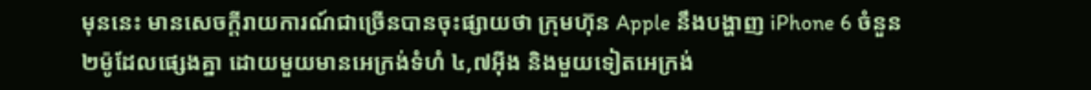មុននេះ មានសេចក្ដីរាយការណ៍ជាច្រើនបានចុះផ្សាយថា ក្រុមហ៊ុន Apple នឹងបង្ហាញ iPhone 6 ចំនួន ២ម៉ូដែលផ្សេងគ្នា ដោយមួយមានអេក្រង់ទំហំ ៤,៧អ៊ីង និងមួយទៀតអេក្រង់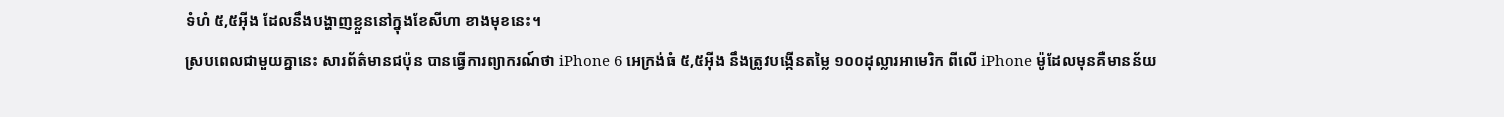ទំហំ ៥,៥អ៊ីង ដែលនឹងបង្ហាញខ្លួននៅក្នុងខែសីហា ខាងមុខនេះ។
ស្របពេលជាមួយគ្នានេះ សារព័ត៌មានជប៉ុន បានធ្វើការព្យាករណ៍ថា iPhone 6 អេក្រង់ធំ ៥,៥អ៊ីង នឹងត្រូវបង្កើនតម្លៃ ១០០ដុល្លារអាមេរិក ពីលើ iPhone ម៉ូដែលមុនគឺមានន័យ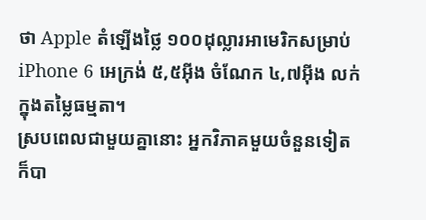ថា Apple តំឡើងថ្លៃ ១០០ដុល្លារអាមេរិកសម្រាប់ iPhone 6 អេក្រង់ ៥,៥អ៊ីង ចំណែក ៤,៧អ៊ីង លក់ក្នុងតម្លៃធម្មតា។
ស្របពេលជាមួយគ្នានោះ អ្នកវិភាគមួយចំនួនទៀត ក៏បា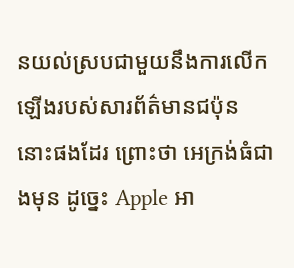នយល់ស្របជាមួយនឹងការលើកឡើងរបស់សារព័ត៌មានជប៉ុននោះផងដែរ ព្រោះថា អេក្រង់ធំជាងមុន ដូច្នេះ Apple អា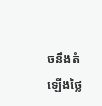ចនឹងតំឡើងថ្លៃ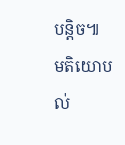បន្ដិច៕
មតិយោបល់